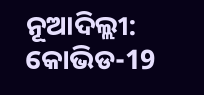ନୂଆଦିଲ୍ଲୀ: କୋଭିଡ-19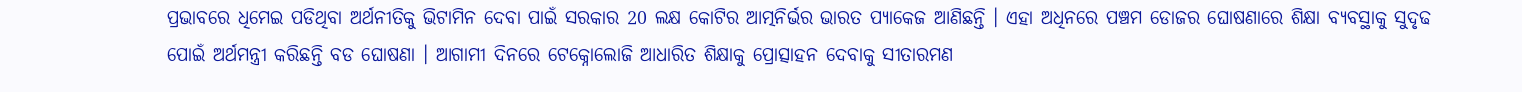ପ୍ରଭାବରେ ଧିମେଇ ପଡିଥିବା ଅର୍ଥନୀତିକୁ ଭିଟାମିନ ଦେବା ପାଇଁ ସରକାର 20 ଲକ୍ଷ କୋଟିର ଆତ୍ମନିର୍ଭର ଭାରତ ପ୍ୟାକେଜ ଆଣିଛନ୍ତି । ଏହା ଅଧିନରେ ପଞ୍ଚମ ଡୋଜର ଘୋଷଣାରେ ଶିକ୍ଷା ବ୍ୟବସ୍ଥାକୁ ସୁଦୃଢ ପୋଇଁ ଅର୍ଥମନ୍ତ୍ରୀ କରିଛନ୍ତି ବଡ ଘୋଷଣା । ଆଗାମୀ ଦିନରେ ଟେକ୍ନୋଲୋଜି ଆଧାରିତ ଶିକ୍ଷାକୁ ପ୍ରୋତ୍ସାହନ ଦେବାକୁ ସୀତାରମଣ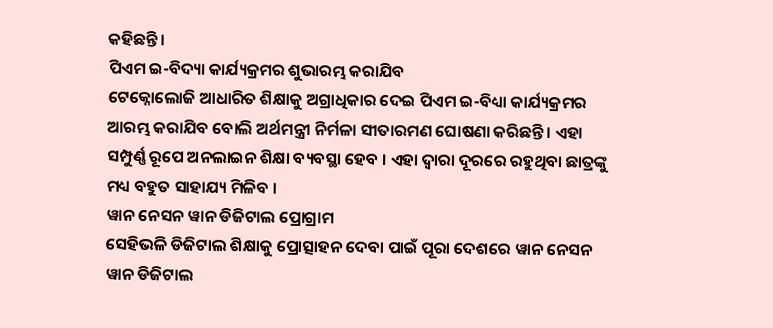କହିଛନ୍ତି ।
ପିଏମ ଇ-ବିଦ୍ୟା କାର୍ଯ୍ୟକ୍ରମର ଶୁଭାରମ୍ଭ କରାଯିବ
ଟେକ୍ନୋଲୋଜି ଆଧାରିତ ଶିକ୍ଷାକୁ ଅଗ୍ରାଧିକାର ଦେଇ ପିଏମ ଇ-ବିଧ୍ୟା କାର୍ଯ୍ୟକ୍ରମର ଆରମ୍ଭ କରାଯିବ ବୋଲି ଅର୍ଥମନ୍ତ୍ରୀ ନିର୍ମଳା ସୀତାରମଣ ଘୋଷଣା କରିଛନ୍ତି । ଏହା ସମ୍ପୁର୍ଣ୍ଣ ରୂପେ ଅନଲାଇନ ଶିକ୍ଷା ବ୍ୟବସ୍ଥା ହେବ । ଏହା ଦ୍ବାରା ଦୂରରେ ରହୁଥିବା ଛାତ୍ରଙ୍କୁ ମଧ୍ୟ ବହୁତ ସାହାଯ୍ୟ ମିଳିବ ।
ୱାନ ନେସନ ୱାନ ଡିଜିଟାଲ ପ୍ରୋଗ୍ରାମ
ସେହିଭଳି ଡିଜିଟାଲ ଶିକ୍ଷାକୁ ପ୍ରୋତ୍ସାହନ ଦେବା ପାଇଁ ପୂରା ଦେଶରେ ୱାନ ନେସନ ୱାନ ଡିଜିଟାଲ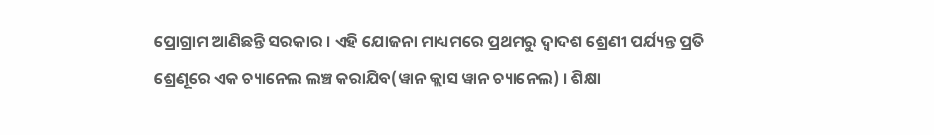ପ୍ରୋଗ୍ରାମ ଆଣିଛନ୍ତି ସରକାର । ଏହି ଯୋଜନା ମାଧ୍ୟମରେ ପ୍ରଥମରୁ ଦ୍ବାଦଶ ଶ୍ରେଣୀ ପର୍ଯ୍ୟନ୍ତ ପ୍ରତି ଶ୍ରେଣୂରେ ଏକ ଚ୍ୟାନେଲ ଲଞ୍ଚ କରାଯିବ(ୱାନ କ୍ଲାସ ୱାନ ଚ୍ୟାନେଲ) । ଶିକ୍ଷା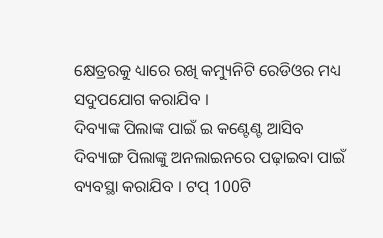କ୍ଷେତ୍ରରକୁ ଧ୍ୟାରେ ରଖି କମ୍ୟୁନିଟି ରେଡିଓର ମଧ୍ୟ ସଦୁପଯୋଗ କରାଯିବ ।
ଦିବ୍ୟାଙ୍କ ପିଲାଙ୍କ ପାଇଁ ଇ କଣ୍ଟେଣ୍ଟ ଆସିବ
ଦିବ୍ୟାଙ୍ଗ ପିଲାଙ୍କୁ ଅନଲାଇନରେ ପଢ଼ାଇବା ପାଇଁ ବ୍ୟବସ୍ଥା କରାଯିବ । ଟପ୍ 100ଟି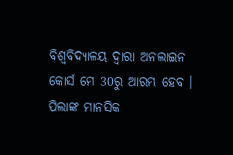ବିଶ୍ୱବିଦ୍ୟାଳୟ ଦ୍ବାରା ଅନଲାଇନ କୋର୍ସ ମେ 30ରୁ ଆରମ୍ଭ ହେବ । ପିଲାଙ୍କ ମାନସିକ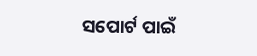ସପୋର୍ଟ ପାଇଁ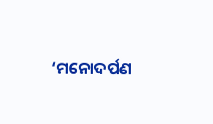‘ମନୋଦର୍ପଣ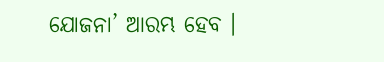ଯୋଜନା’ ଆରମ୍ଭ ହେବ ।